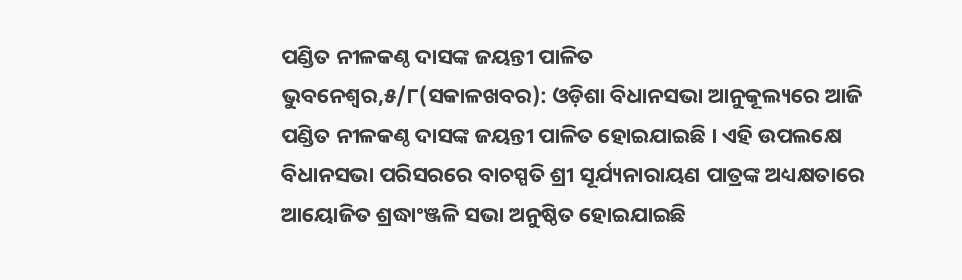ପଣ୍ଡିତ ନୀଳକଣ୍ଠ ଦାସଙ୍କ ଜୟନ୍ତୀ ପାଳିତ
ଭୁବନେଶ୍ୱର,୫/୮(ସକାଳଖବର): ଓଡ଼ିଶା ବିଧାନସଭା ଆନୁକୂଲ୍ୟରେ ଆଜି ପଣ୍ଡିତ ନୀଳକଣ୍ଠ ଦାସଙ୍କ ଜୟନ୍ତୀ ପାଳିତ ହୋଇଯାଇଛି । ଏହି ଉପଲକ୍ଷେ ବିଧାନସଭା ପରିସରରେ ବାଚସ୍ପତି ଶ୍ରୀ ସୂର୍ଯ୍ୟନାରାୟଣ ପାତ୍ରଙ୍କ ଅଧ୍ୟକ୍ଷତାରେ ଆୟୋଜିତ ଶ୍ରଦ୍ଧାଂଞ୍ଜଳି ସଭା ଅନୁଷ୍ଠିତ ହୋଇଯାଇଛି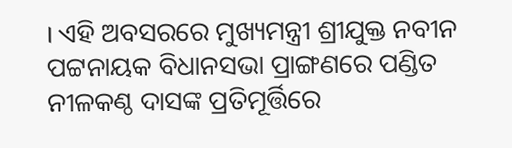। ଏହି ଅବସରରେ ମୁଖ୍ୟମନ୍ତ୍ରୀ ଶ୍ରୀଯୁକ୍ତ ନବୀନ ପଟ୍ଟନାୟକ ବିଧାନସଭା ପ୍ରାଙ୍ଗଣରେ ପଣ୍ଡିତ ନୀଳକଣ୍ଠ ଦାସଙ୍କ ପ୍ରତିମୂର୍ତ୍ତିରେ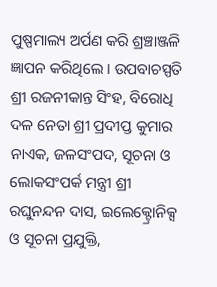ପୁଷ୍ପମାଲ୍ୟ ଅର୍ପଣ କରି ଶ୍ରଞ୍ଚାଞ୍ଜଳି ଜ୍ଞାପନ କରିଥିଲେ । ଉପବାଚସ୍ପତି ଶ୍ରୀ ରଜନୀକାନ୍ତ ସିଂହ, ବିରୋଧି ଦଳ ନେତା ଶ୍ରୀ ପ୍ରଦୀପ୍ତ କୁମାର ନାଏକ, ଜଳସଂପଦ, ସୂଚନା ଓ ଲୋକସଂପର୍କ ମନ୍ତ୍ରୀ ଶ୍ରୀ ରଘୁନନ୍ଦନ ଦାସ, ଇଲେକ୍ଟ୍ରୋନିକ୍ସ ଓ ସୂଚନା ପ୍ରଯୁକ୍ତି,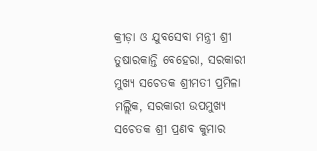କ୍ରୀଡ଼ା ଓ ଯୁବସେବା ମନ୍ତ୍ରୀ ଶ୍ରୀ ତୁଷାରକାନ୍ତି ବେହେରା, ସରକାରୀ ମୁଖ୍ୟ ସଚେତକ ଶ୍ରୀମତୀ ପ୍ରମିଳା ମଲ୍ଲିକ, ସରକାରୀ ଉପମୁଖ୍ୟ ସଚେତକ ଶ୍ରୀ ପ୍ରଣବ କୁମାର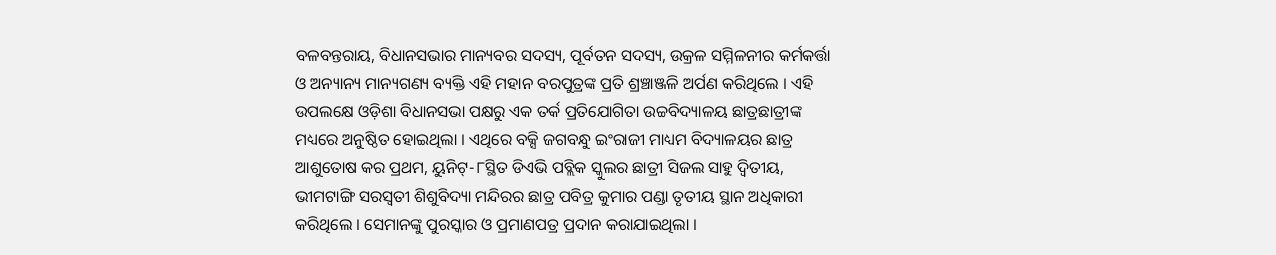ବଳବନ୍ତରାୟ, ବିଧାନସଭାର ମାନ୍ୟବର ସଦସ୍ୟ, ପୂର୍ବତନ ସଦସ୍ୟ, ଉକ୍ରଳ ସମ୍ମିଳନୀର କର୍ମକର୍ତ୍ତା ଓ ଅନ୍ୟାନ୍ୟ ମାନ୍ୟଗଣ୍ୟ ବ୍ୟକ୍ତି ଏହି ମହାନ ବରପୁତ୍ରଙ୍କ ପ୍ରତି ଶ୍ରଞ୍ଚାଞ୍ଜଳି ଅର୍ପଣ କରିଥିଲେ । ଏହି ଉପଲକ୍ଷେ ଓଡ଼ିଶା ବିଧାନସଭା ପକ୍ଷରୁ ଏକ ତର୍କ ପ୍ରତିଯୋଗିତା ଉଚ୍ଚବିଦ୍ୟାଳୟ ଛାତ୍ରଛାତ୍ରୀଙ୍କ ମଧ୍ୟରେ ଅନୁଷ୍ଠିତ ହୋଇଥିଲା । ଏଥିରେ ବକ୍ସି ଜଗବନ୍ଧୁ ଇଂରାଜୀ ମାଧ୍ୟମ ବିଦ୍ୟାଳୟର ଛାତ୍ର ଆଶୁତୋଷ କର ପ୍ରଥମ, ୟୁନିଟ୍-୮ସ୍ଥିତ ଡିଏଭି ପବ୍ଲିକ ସ୍କୁଲର ଛାତ୍ରୀ ସିଜଲ ସାହୁ ଦ୍ୱିତୀୟ, ଭୀମଟାଙ୍ଗି ସରସ୍ୱତୀ ଶିଶୁବିଦ୍ୟା ମନ୍ଦିରର ଛାତ୍ର ପବିତ୍ର କୁମାର ପଣ୍ଡା ତୃତୀୟ ସ୍ଥାନ ଅଧିକାରୀ କରିଥିଲେ । ସେମାନଙ୍କୁ ପୁରସ୍କାର ଓ ପ୍ରମାଣପତ୍ର ପ୍ରଦାନ କରାଯାଇଥିଲା ।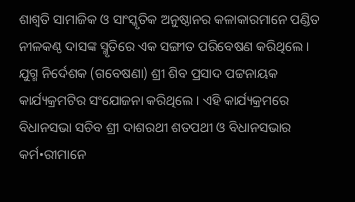ଶାଶ୍ୱତି ସାମାଜିକ ଓ ସାଂସ୍କୃତିକ ଅନୁଷ୍ଠାନର କଳାକାରମାନେ ପଣ୍ଡିତ ନୀଳକଣ୍ଠ ଦାସଙ୍କ ସ୍ମୃତିରେ ଏକ ସଙ୍ଗୀତ ପରିବେଷଣ କରିଥିଲେ । ଯୁଗ୍ମ ନିର୍ଦେଶକ (ଗବେଷଣା) ଶ୍ରୀ ଶିବ ପ୍ରସାଦ ପଟ୍ଟନାୟକ କାର୍ଯ୍ୟକ୍ରମଟିର ସଂଯୋଜନା କରିଥିଲେ । ଏହି କାର୍ଯ୍ୟକ୍ରମରେ ବିଧାନସଭା ସଚିବ ଶ୍ରୀ ଦାଶରଥୀ ଶତପଥୀ ଓ ବିଧାନସଭାର କର୍ମ•ରୀମାନେ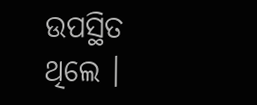ଉପସ୍ଥିତ ଥିଲେ ।